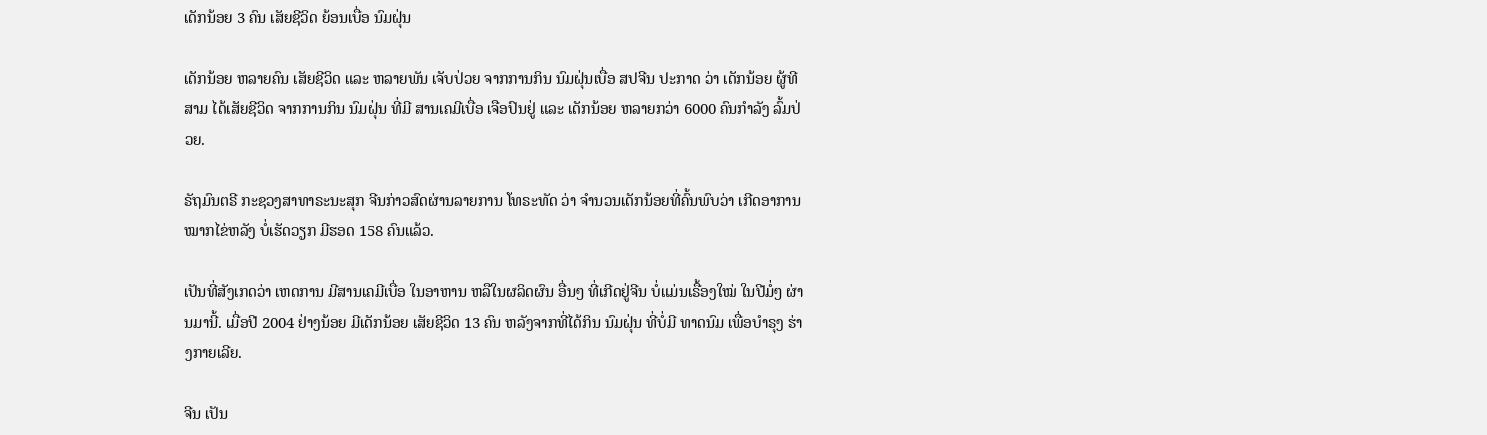ເດັກນ້ອຍ 3 ຄົນ ເສັຍຊີວິດ ຍ້ອນເບື່ອ ນົມຝຸ່ນ

ເດັກນ້ອຍ ຫລາຍຄົນ ເສັຍຊີວິດ ແລະ ຫລາຍພັນ ເຈັບປ່ວຍ ຈາກການກິນ ນົມຝຸ່ນເບື່ອ ສປຈີນ ປະກາດ ວ່າ ເດັກນ້ອຍ ຜູ້ທີສາມ ໄດ້ເສັຍຊີວິດ ຈາກການກິນ ນົມຝຸ່ນ ທີ່ມີ ສານເຄມີເບື່ອ ເຈືອປົນຢູ່ ແລະ ເດັກນ້ອຍ ຫລາຍກວ່າ 6000 ຄົນກໍາລັງ ລົ້ມປ່ວຍ.

ຣັຖມົນຕຣີ ກະຊວງສາທາຣະນະສຸກ ຈີນກ່າວສົດຜ່ານລາຍການ ໂທຣະທັດ ວ່າ ຈໍານວນເດັກນ້ອຍທີ່ຄົ້ນພົບວ່າ ເກີດອາການ ໝາກໄຂ່ຫລັງ ບໍ່ເຮັດວຽກ ມີຮອດ 158 ຄົນແລ້ວ.

ເປັນທີ່ສັງເກດວ່າ ເຫດການ ມີສານເຄມີເບື່ອ ໃນອາຫານ ຫລືໃນຜລິດຜົນ ອື່ນໆ ທີ່ເກີດຢູ່ຈີນ ບໍ່ແມ່ນເຣື້ອງໃໝ່ ໃນປີມໍ່ໆ ຜ່ານມານີ້. ເມື່ອປີ 2004 ຢ່າງນ້ອຍ ມີເດັກນ້ອຍ ເສັຍຊີວິດ 13 ຄົນ ຫລັງຈາກທີ່ໄດ້ກິນ ນົມຝຸ່ນ ທີ່ບໍ່ມີ ທາດນົມ ເພື່ອບໍາຣຸງ ຮ່າງກາຍເລີຍ.

ຈີນ ເປັນ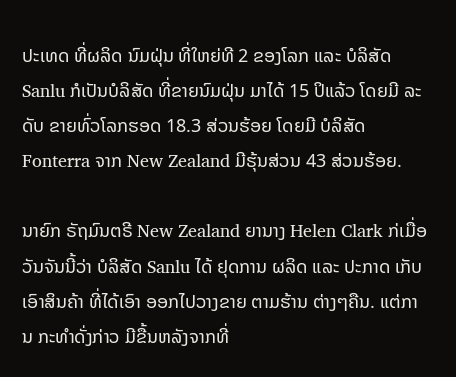ປະເທດ ທີ່ຜລິດ ນົມຝຸ່ນ ທີ່ໃຫຍ່ທີ 2 ຂອງໂລກ ແລະ ບໍລິສັດ Sanlu ກໍເປັນບໍລິສັດ ທີ່ຂາຍນົມຝຸ່ນ ມາໄດ້ 15 ປິແລ້ວ ໂດຍມີ ລະດັບ ຂາຍທົ່ວໂລກຮອດ 18.3 ສ່ວນຮ້ອຍ ໂດຍມີ ບໍລິສັດ Fonterra ຈາກ New Zealand ມີຮຸ້ນສ່ວນ 43 ສ່ວນຮ້ອຍ.

ນາຍົກ ຣັຖມົນຕຣີ New Zealand ຍານາງ Helen Clark ກ່ເມື່ອ ວັນຈັນນີ້ວ່າ ບໍລິສັດ Sanlu ໄດ້ ຢຸດການ ຜລິດ ແລະ ປະກາດ ເກັບເອົາສິນຄ້າ ທີ່ໄດ້ເອົາ ອອກໄປວາງຂາຍ ຕາມຮ້ານ ຕ່າງໆຄືນ. ແຕ່ການ ກະທໍາດັ່ງກ່າວ ມີຂື້ນຫລັງຈາກທີ່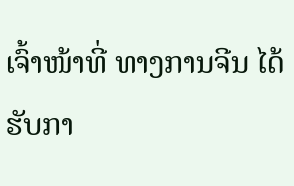ເຈົ້າໜ້າທີ່ ທາງການຈີນ ໄດ້ຮັບກາ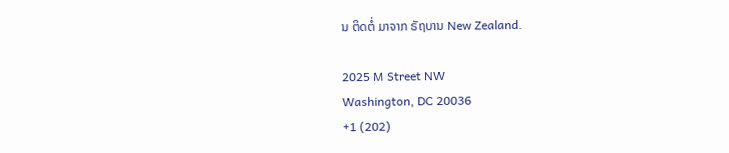ນ ຕິດຕໍ່ ມາຈາກ ຣັຖບານ New Zealand.

2025 M Street NW
Washington, DC 20036
+1 (202)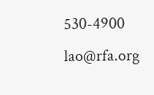530-4900
lao@rfa.org